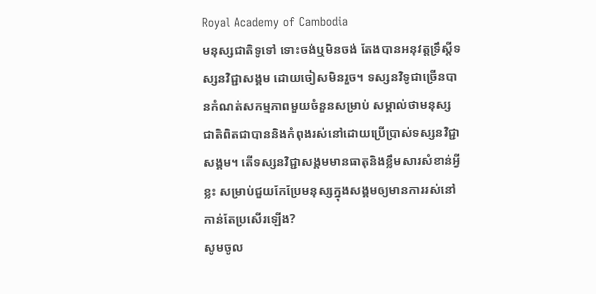Royal Academy of Cambodia
មនុស្សជាតិទូទៅ ទោះចង់ឬមិនចង់ តែងបានអនុវត្តទ្រឹស្តីទស្សនវិជ្ជាសង្គម ដោយចៀសមិនរួច។ ទស្សនវិទូជាច្រើនបានកំណត់សកម្មភាពមួយចំនួនសម្រាប់ សម្គាល់ថាមនុស្សជាតិពិតជាបាននិងកំពុងរស់នៅដោយប្រើប្រាស់ទស្សនវិជ្ជាសង្គម។ តើទស្សនវិជ្ជាសង្គមមានធាតុនិងខ្លឹមសារសំខាន់អ្វីខ្លះ សម្រាប់ជួយកែប្រែមនុស្សក្នុងសង្គមឲ្យមានការរស់នៅកាន់តែប្រសើរឡើង?
សូមចូល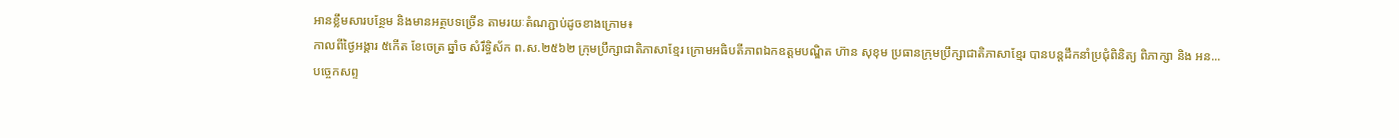អានខ្លឹមសារបន្ថែម និងមានអត្ថបទច្រើន តាមរយៈតំណភ្ជាប់ដូចខាងក្រោម៖
កាលពីថ្ងៃអង្គារ ៥កេីត ខែចេត្រ ឆ្នាំច សំរឹទ្ធិស័ក ព.ស.២៥៦២ ក្រុមប្រឹក្សាជាតិភាសាខ្មែរ ក្រោមអធិបតីភាពឯកឧត្តមបណ្ឌិត ហ៊ាន សុខុម ប្រធានក្រុមប្រឹក្សាជាតិភាសាខ្មែរ បានបន្តដឹកនាំប្រជុំពិនិត្យ ពិភាក្សា និង អន...
បច្ចេកសព្ទ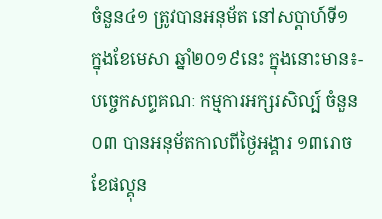ចំនួន៤១ ត្រូវបានអនុម័ត នៅសប្តាហ៍ទី១ ក្នុងខែមេសា ឆ្នាំ២០១៩នេះ ក្នុងនោះមាន៖- បច្ចេកសព្ទគណៈ កម្មការអក្សរសិល្ប៍ ចំនួន០៣ បានអនុម័តកាលពីថ្ងៃអង្គារ ១៣រោច ខែផល្គុន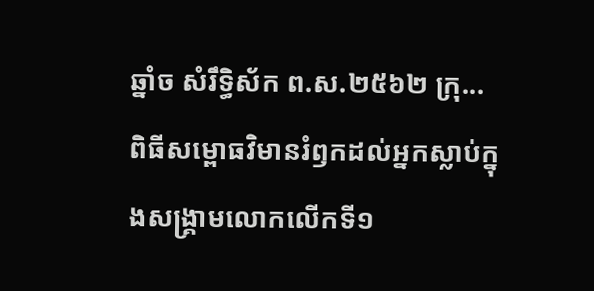ឆ្នាំច សំរឹទ្ធិស័ក ព.ស.២៥៦២ ក្រុ...
ពិធីសម្ពោធវិមានរំឭកដល់អ្នកស្លាប់ក្នុងសង្គ្រាមលោកលើកទី១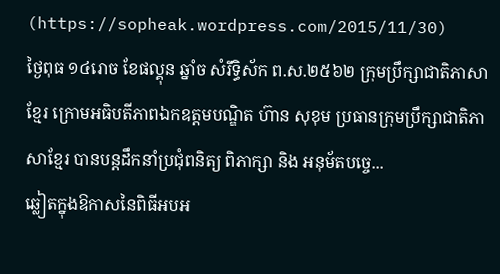(https://sopheak.wordpress.com/2015/11/30)
ថ្ងៃពុធ ១៤រោច ខែផល្គុន ឆ្នាំច សំរឹទ្ធិស័ក ព.ស.២៥៦២ ក្រុមប្រឹក្សាជាតិភាសាខ្មែរ ក្រោមអធិបតីភាពឯកឧត្តមបណ្ឌិត ហ៊ាន សុខុម ប្រធានក្រុមប្រឹក្សាជាតិភាសាខ្មែរ បានបន្តដឹកនាំប្រជុំពនិត្យ ពិភាក្សា និង អនុម័តបច្ចេ...
ឆ្លៀតក្នុងឱកាសនៃពិធីអបអ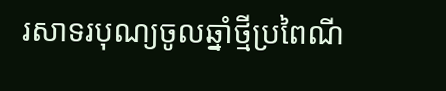រសាទរបុណ្យចូលឆ្នាំថ្មីប្រពៃណី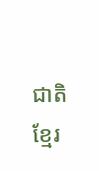ជាតិខ្មែរ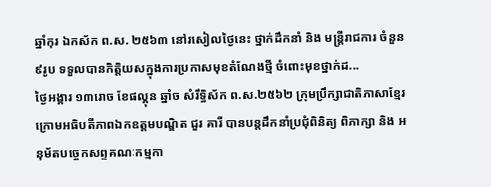ឆ្នាំកុរ ឯកស័ក ព.ស. ២៥៦៣ នៅរសៀលថ្ងៃនេះ ថ្នាក់ដឹកនាំ និង មន្ត្រីរាជការ ចំនួន ៩រូប ទទួលបានកិត្តិយសក្នុងការប្រកាសមុខតំណែងថ្មី ចំពោះមុខថ្នាក់ដ...
ថ្ងៃអង្គារ ១៣រោច ខែផល្គុន ឆ្នាំច សំរឹទ្ធិស័ក ព.ស.២៥៦២ ក្រុមប្រឹក្សាជាតិភាសាខ្មែរ ក្រោមអធិបតីភាពឯកឧត្តមបណ្ឌិត ជួរ គារី បានបន្តដឹកនាំប្រជុំពិនិត្យ ពិភាក្សា និង អនុម័តបច្ចេកសព្ទគណៈកម្មកា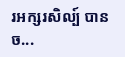រអក្សរសិល្ប៍ បានច...